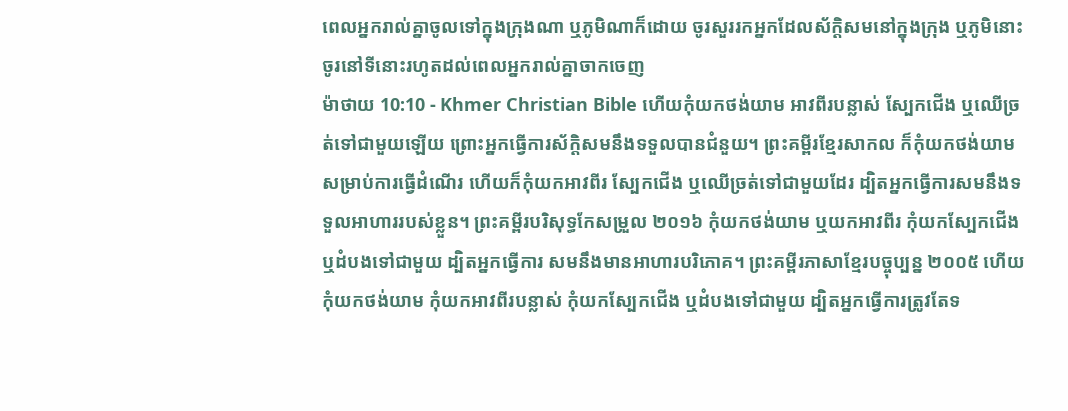ពេលអ្នករាល់គ្នាចូលទៅក្នុងក្រុងណា ឬភូមិណាក៏ដោយ ចូរសួររកអ្នកដែលស័ក្តិសមនៅក្នុងក្រុង ឬភូមិនោះ ចូរនៅទីនោះរហូតដល់ពេលអ្នករាល់គ្នាចាកចេញ
ម៉ាថាយ 10:10 - Khmer Christian Bible ហើយកុំយកថង់យាម អាវពីរបន្លាស់ ស្បែកជើង ឬឈើច្រត់ទៅជាមួយឡើយ ព្រោះអ្នកធ្វើការស័ក្ដិសមនឹងទទួលបានជំនួយ។ ព្រះគម្ពីរខ្មែរសាកល ក៏កុំយកថង់យាមសម្រាប់ការធ្វើដំណើរ ហើយក៏កុំយកអាវពីរ ស្បែកជើង ឬឈើច្រត់ទៅជាមួយដែរ ដ្បិតអ្នកធ្វើការសមនឹងទទួលអាហាររបស់ខ្លួន។ ព្រះគម្ពីរបរិសុទ្ធកែសម្រួល ២០១៦ កុំយកថង់យាម ឬយកអាវពីរ កុំយកស្បែកជើង ឬដំបងទៅជាមួយ ដ្បិតអ្នកធ្វើការ សមនឹងមានអាហារបរិភោគ។ ព្រះគម្ពីរភាសាខ្មែរបច្ចុប្បន្ន ២០០៥ ហើយកុំយកថង់យាម កុំយកអាវពីរបន្លាស់ កុំយកស្បែកជើង ឬដំបងទៅជាមួយ ដ្បិតអ្នកធ្វើការត្រូវតែទ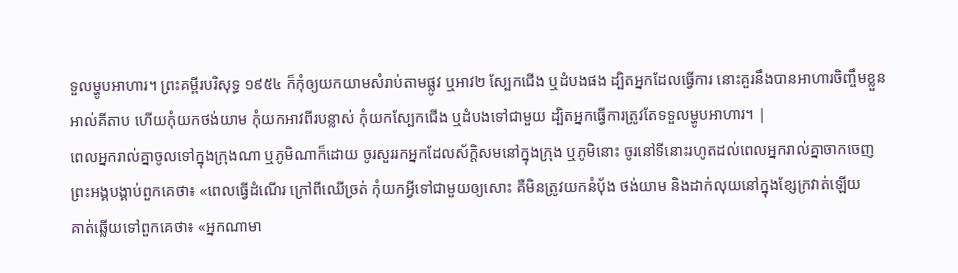ទួលម្ហូបអាហារ។ ព្រះគម្ពីរបរិសុទ្ធ ១៩៥៤ ក៏កុំឲ្យយកយាមសំរាប់តាមផ្លូវ ឬអាវ២ ស្បែកជើង ឬដំបងផង ដ្បិតអ្នកដែលធ្វើការ នោះគួរនឹងបានអាហារចិញ្ចឹមខ្លួន អាល់គីតាប ហើយកុំយកថង់យាម កុំយកអាវពីរបន្លាស់ កុំយកស្បែកជើង ឬដំបងទៅជាមួយ ដ្បិតអ្នកធ្វើការត្រូវតែទទួលម្ហូបអាហារ។ |
ពេលអ្នករាល់គ្នាចូលទៅក្នុងក្រុងណា ឬភូមិណាក៏ដោយ ចូរសួររកអ្នកដែលស័ក្តិសមនៅក្នុងក្រុង ឬភូមិនោះ ចូរនៅទីនោះរហូតដល់ពេលអ្នករាល់គ្នាចាកចេញ
ព្រះអង្គបង្គាប់ពួកគេថា៖ «ពេលធ្វើដំណើរ ក្រៅពីឈើច្រត់ កុំយកអ្វីទៅជាមួយឲ្យសោះ គឺមិនត្រូវយកនំបុ័ង ថង់យាម និងដាក់លុយនៅក្នុងខ្សែក្រវាត់ឡើយ
គាត់ឆ្លើយទៅពួកគេថា៖ «អ្នកណាមា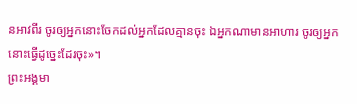នអាវពីរ ចូរឲ្យអ្នកនោះចែកដល់អ្នកដែលគ្មានចុះ ឯអ្នកណាមានអាហារ ចូរឲ្យអ្នកនោះធ្វើដូច្នេះដែរចុះ»។
ព្រះអង្គមា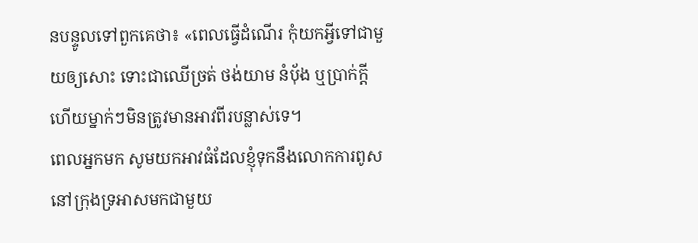នបន្ទូលទៅពួកគេថា៖ «ពេលធ្វើដំណើរ កុំយកអ្វីទៅជាមួយឲ្យសោះ ទោះជាឈើច្រត់ ថង់យាម នំប៉័ង ឬប្រាក់ក្ដី ហើយម្នាក់ៗមិនត្រូវមានអាវពីរបន្លាស់ទេ។
ពេលអ្នកមក សូមយកអាវធំដែលខ្ញុំទុកនឹងលោកការពូសនៅក្រុងទ្រអាសមកជាមួយ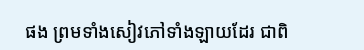ផង ព្រមទាំងសៀវភៅទាំងឡាយដែរ ជាពិ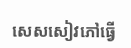សេសសៀវភៅធ្វើ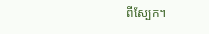ពីស្បែក។